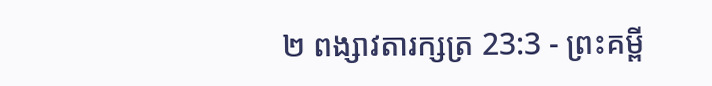២ ពង្សាវតារក្សត្រ 23:3 - ព្រះគម្ពី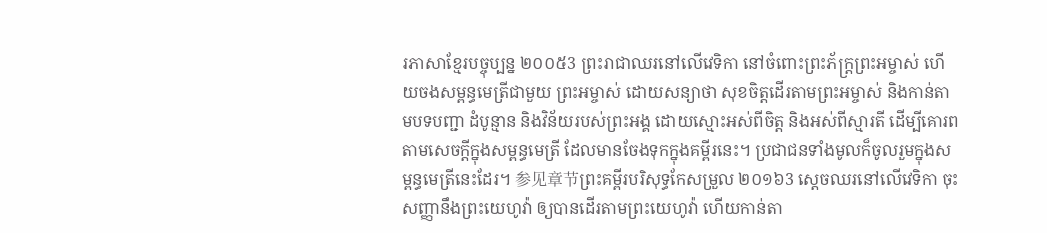រភាសាខ្មែរបច្ចុប្បន្ន ២០០៥3 ព្រះរាជាឈរនៅលើវេទិកា នៅចំពោះព្រះភ័ក្ត្រព្រះអម្ចាស់ ហើយចងសម្ពន្ធមេត្រីជាមួយ ព្រះអម្ចាស់ ដោយសន្យាថា សុខចិត្តដើរតាមព្រះអម្ចាស់ និងកាន់តាមបទបញ្ជា ដំបូន្មាន និងវិន័យរបស់ព្រះអង្គ ដោយស្មោះអស់ពីចិត្ត និងអស់ពីស្មារតី ដើម្បីគោរពតាមសេចក្ដីក្នុងសម្ពន្ធមេត្រី ដែលមានចែងទុកក្នុងគម្ពីរនេះ។ ប្រជាជនទាំងមូលក៏ចូលរួមក្នុងសម្ពន្ធមេត្រីនេះដែរ។ 参见章节ព្រះគម្ពីរបរិសុទ្ធកែសម្រួល ២០១៦3 ស្ដេចឈរនៅលើវេទិកា ចុះសញ្ញានឹងព្រះយេហូវ៉ា ឲ្យបានដើរតាមព្រះយេហូវ៉ា ហើយកាន់តា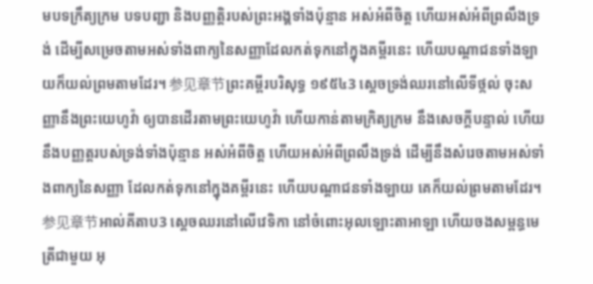មបទក្រឹត្យក្រម បទបញ្ជា និងបញ្ញត្តិរបស់ព្រះអង្គទាំងប៉ុន្មាន អស់អំពីចិត្ត ហើយអស់អំពីព្រលឹងទ្រង់ ដើម្បីសម្រេចតាមអស់ទាំងពាក្យនៃសញ្ញាដែលកត់ទុកនៅក្នុងគម្ពីរនេះ ហើយបណ្ដាជនទាំងឡាយក៏យល់ព្រមតាមដែរ។ 参见章节ព្រះគម្ពីរបរិសុទ្ធ ១៩៥៤3 ស្តេចទ្រង់ឈរនៅលើទីថ្កល់ ចុះសញ្ញានឹងព្រះយេហូវ៉ា ឲ្យបានដើរតាមព្រះយេហូវ៉ា ហើយកាន់តាមក្រិត្យក្រម នឹងសេចក្ដីបន្ទាល់ ហើយនឹងបញ្ញត្តរបស់ទ្រង់ទាំងប៉ុន្មាន អស់អំពីចិត្ត ហើយអស់អំពីព្រលឹងទ្រង់ ដើម្បីនឹងសំរេចតាមអស់ទាំងពាក្យនៃសញ្ញា ដែលកត់ទុកនៅក្នុងគម្ពីរនេះ ហើយបណ្តាជនទាំងឡាយ គេក៏យល់ព្រមតាមដែរ។ 参见章节អាល់គីតាប3 ស្តេចឈរនៅលើវេទិកា នៅចំពោះអុលឡោះតាអាឡា ហើយចងសម្ពន្ធមេត្រីជាមួយ អុ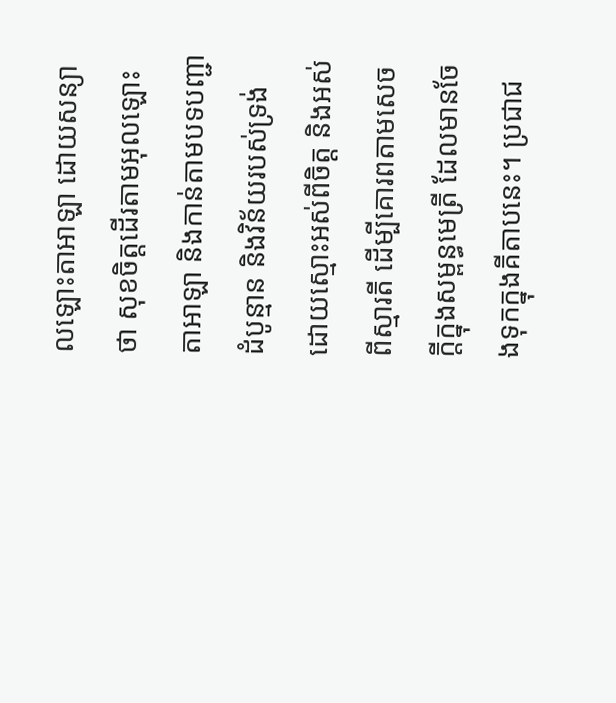លឡោះតាអាឡា ដោយសន្យាថា សុខចិត្តដើរតាមអុលឡោះតាអាឡា និងកាន់តាមបទបញ្ជា ដំបូន្មាន និងវិន័យរបស់ទ្រង់ ដោយស្មោះអស់ពីចិត្ត និងអស់ពីស្មារតី ដើម្បីគោរពតាមសេចក្តីក្នុងសម្ពន្ធមេត្រី ដែលមានចែងទុកក្នុងគីតាបនេះ។ ប្រជាជ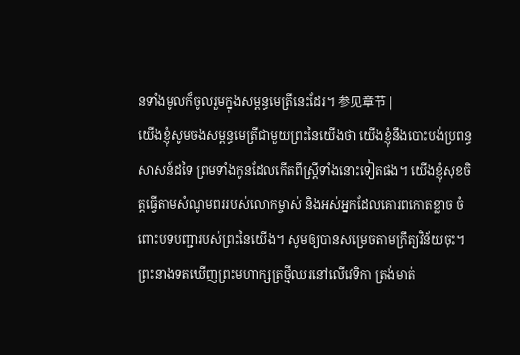នទាំងមូលក៏ចូលរួមក្នុងសម្ពន្ធមេត្រីនេះដែរ។ 参见章节 |
យើងខ្ញុំសូមចងសម្ពន្ធមេត្រីជាមួយព្រះនៃយើងថា យើងខ្ញុំនឹងបោះបង់ប្រពន្ធសាសន៍ដទៃ ព្រមទាំងកូនដែលកើតពីស្ត្រីទាំងនោះទៀតផង។ យើងខ្ញុំសុខចិត្តធ្វើតាមសំណូមពររបស់លោកម្ចាស់ និងអស់អ្នកដែលគោរពកោតខ្លាច ចំពោះបទបញ្ជារបស់ព្រះនៃយើង។ សូមឲ្យបានសម្រេចតាមក្រឹត្យវិន័យចុះ។
ព្រះនាងទតឃើញព្រះមហាក្សត្រថ្មីឈរនៅលើវេទិកា ត្រង់មាត់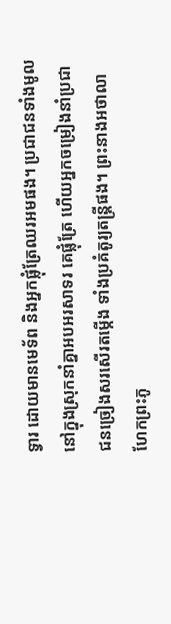ទ្វារ ដោយមានមេទ័ព និងអ្នកផ្លុំត្រែឈរអមផង។ ប្រជាជនទាំងមូលនៅក្នុងស្រុកនាំគ្នាអបអរសាទរ គេផ្លុំត្រែ ហើយអ្នកចម្រៀងនាំប្រជាជនច្រៀងសរសើរតម្កើង ទាំងប្រគំតូរ្យតន្ត្រីផង។ ព្រះនាងអថាលាហែកព្រះភូ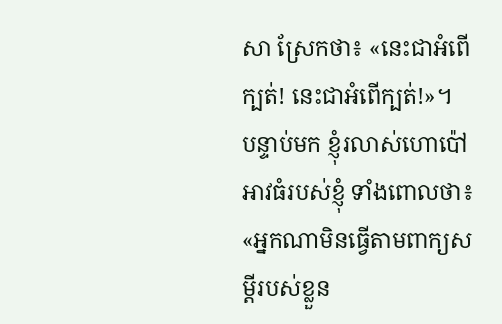សា ស្រែកថា៖ «នេះជាអំពើក្បត់! នេះជាអំពើក្បត់!»។
បន្ទាប់មក ខ្ញុំរលាស់ហោប៉ៅអាវធំរបស់ខ្ញុំ ទាំងពោលថា៖ «អ្នកណាមិនធ្វើតាមពាក្យសម្ដីរបស់ខ្លួន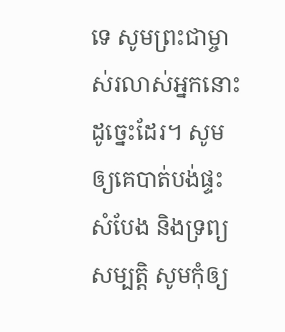ទេ សូមព្រះជាម្ចាស់រលាស់អ្នកនោះដូច្នេះដែរ។ សូមឲ្យគេបាត់បង់ផ្ទះសំបែង និងទ្រព្យសម្បត្តិ សូមកុំឲ្យ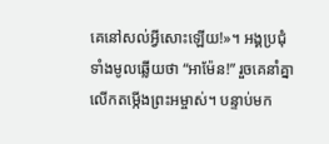គេនៅសល់អ្វីសោះឡើយ!»។ អង្គប្រជុំទាំងមូលឆ្លើយថា “អាម៉ែន!” រួចគេនាំគ្នាលើកតម្កើងព្រះអម្ចាស់។ បន្ទាប់មក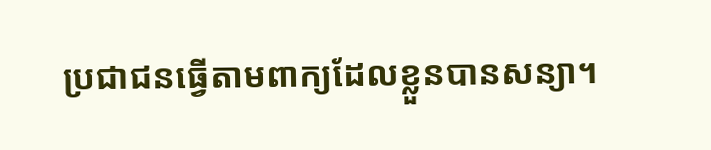ប្រជាជនធ្វើតាមពាក្យដែលខ្លួនបានសន្យា។